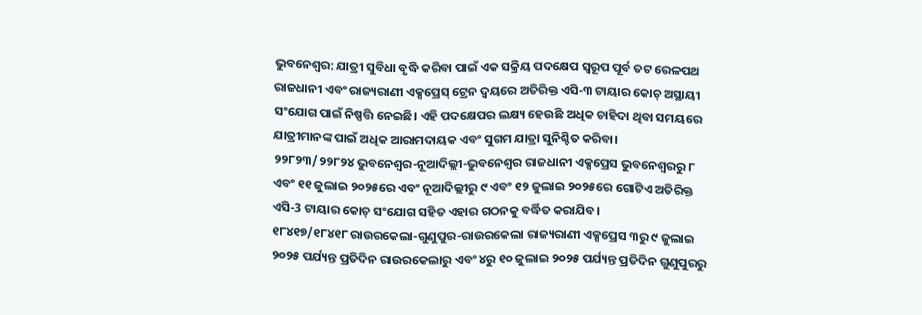ଭୁବନେଶ୍ୱର: ଯାତ୍ରୀ ସୁବିଧା ବୃଦ୍ଧି କରିବା ପାଇଁ ଏକ ସକ୍ରିୟ ପଦକ୍ଷେପ ସ୍ୱରୂପ ପୂର୍ବ ତଟ ରେଳପଥ ରାଜଧାନୀ ଏବଂ ରାଜ୍ୟରାଣୀ ଏକ୍ସପ୍ରେସ୍ ଟ୍ରେନ ଦ୍ୱୟରେ ଅତିରିକ୍ତ ଏସି-୩ ଟାୟାର କୋଚ୍ ଅସ୍ଥାୟୀ ସଂଯୋଗ ପାଇଁ ନିଷ୍ପତ୍ତି ନେଇଛି। ଏହି ପଦକ୍ଷେପର ଲକ୍ଷ୍ୟ ହେଉଛି ଅଧିକ ଚାହିଦା ଥିବା ସମୟରେ ଯାତ୍ରୀମାନଙ୍କ ପାଇଁ ଅଧିକ ଆରାମଦାୟକ ଏବଂ ସୁଗମ ଯାତ୍ରା ସୁନିଶ୍ଚିତ କରିବା।
୨୨୮୨୩/୨୨୮୨୪ ଭୁବନେଶ୍ୱର-ନୂଆଦିଲ୍ଲୀ-ଭୁବନେଶ୍ୱର ରାଜଧାନୀ ଏକ୍ସପ୍ରେସ ଭୁବନେଶ୍ୱରରୁ ୮ ଏବଂ ୧୧ ଜୁଲାଇ ୨୦୨୫ରେ ଏବଂ ନୂଆଦିଲ୍ଲୀରୁ ୯ ଏବଂ ୧୨ ଜୁଲାଇ ୨୦୨୫ରେ ଗୋଟିଏ ଅତିରିକ୍ତ ଏସି-3 ଟାୟାର କୋଚ୍ ସଂଯୋଗ ସହିତ ଏହାର ଗଠନକୁ ବର୍ଦ୍ଧିତ କରାଯିବ।
୧୮୪୧୭/୧୮୪୧୮ ରାଉରକେଲା-ଗୁଣୁପୁର-ରାଉରକେଲା ରାଜ୍ୟରାଣୀ ଏକ୍ସପ୍ରେସ ୩ରୁ ୯ ଜୁଲାଇ ୨୦୨୫ ପର୍ଯ୍ୟନ୍ତ ପ୍ରତିଦିନ ରାଉରକେଲାରୁ ଏବଂ ୪ରୁ ୧୦ ଜୁଲାଇ ୨୦୨୫ ପର୍ଯ୍ୟନ୍ତ ପ୍ରତିଦିନ ଗୁଣୁପୁରରୁ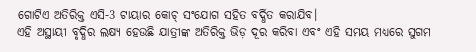ଗୋଟିଏ ଅତିରିକ୍ତ ଏସି-3 ଟାୟାର କୋଚ୍ ସଂଯୋଗ ସହିତ ବର୍ଦ୍ଧିତ କରାଯିବ।
ଏହି ଅସ୍ଥାୟୀ ବୃଦ୍ଧିର ଲକ୍ଷ୍ୟ ହେଉଛି ଯାତ୍ରୀଙ୍କ ଅତିରିକ୍ତ ଭିଡ଼ ଦୂର କରିବା ଏବଂ ଏହି ସମୟ ମଧ୍ୟରେ ସୁଗମ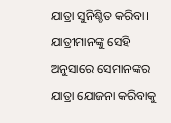ଯାତ୍ରା ସୁନିଶ୍ଚିତ କରିବା। ଯାତ୍ରୀମାନଙ୍କୁ ସେହି ଅନୁସାରେ ସେମାନଙ୍କର ଯାତ୍ରା ଯୋଜନା କରିବାକୁ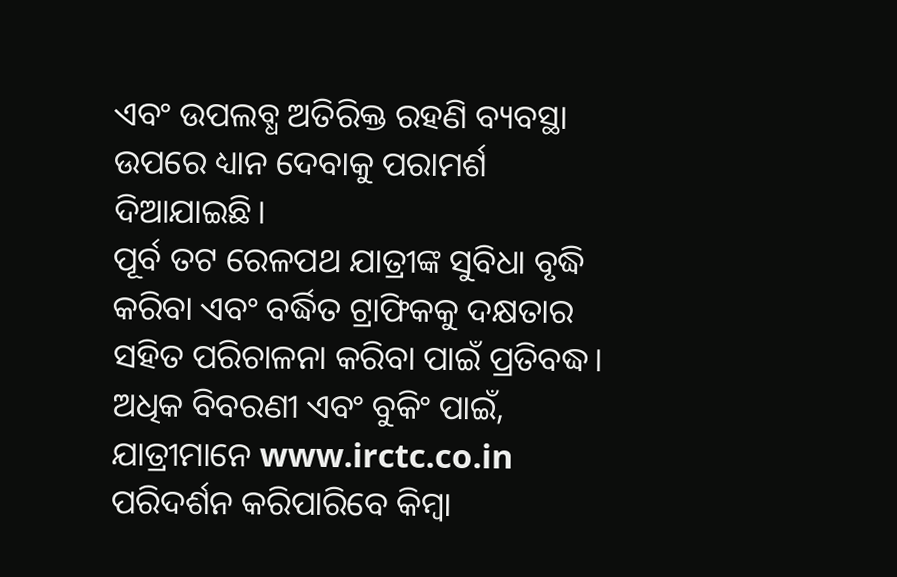ଏବଂ ଉପଲବ୍ଧ ଅତିରିକ୍ତ ରହଣି ବ୍ୟବସ୍ଥା ଉପରେ ଧ୍ୟାନ ଦେବାକୁ ପରାମର୍ଶ ଦିଆଯାଇଛି।
ପୂର୍ବ ତଟ ରେଳପଥ ଯାତ୍ରୀଙ୍କ ସୁବିଧା ବୃଦ୍ଧି କରିବା ଏବଂ ବର୍ଦ୍ଧିତ ଟ୍ରାଫିକକୁ ଦକ୍ଷତାର ସହିତ ପରିଚାଳନା କରିବା ପାଇଁ ପ୍ରତିବଦ୍ଧ। ଅଧିକ ବିବରଣୀ ଏବଂ ବୁକିଂ ପାଇଁ, ଯାତ୍ରୀମାନେ www.irctc.co.in ପରିଦର୍ଶନ କରିପାରିବେ କିମ୍ବା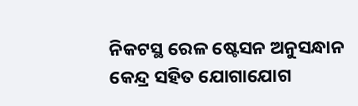ନିକଟସ୍ଥ ରେଳ ଷ୍ଟେସନ ଅନୁସନ୍ଧାନ କେନ୍ଦ୍ର ସହିତ ଯୋଗାଯୋଗ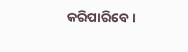କରିପାରିବେ।